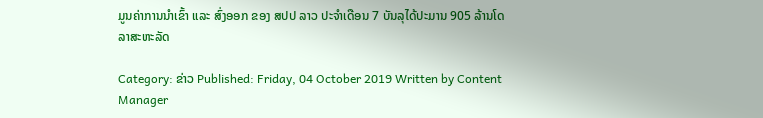ມູນຄ່າການນໍາເຂົ້າ ແລະ ສົ່ງອອກ ຂອງ ສປປ ລາວ ປະຈໍາເດືອນ 7 ບັນລຸໄດ້ປະມານ 905 ລ້ານໂດລາສະຫະລັດ

Category: ຂ່າວ Published: Friday, 04 October 2019 Written by Content Manager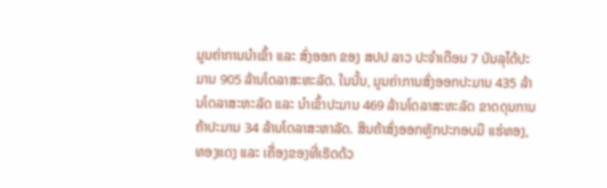ມູນຄ່າການນໍາເຂົ້າ ແລະ ສົ່ງອອກ ຂອງ ສປປ ລາວ ປະຈໍາເດືອນ 7 ບັນລຸໄດ້ປະມານ 905 ລ້ານໂດລາສະຫະລັດ. ໃນນັ້ນ, ມູນຄ່າການສົ່ງອອກປະມານ 435 ລ້ານໂດລາສະຫະລັດ ແລະ ນໍາເຂົ້າປະມານ 469 ລ້ານໂດລາສະຫະລັດ ຂາດດຸນການຄ້າປະມານ 34 ລ້ານໂດລາສະຫາລັດ. ສິນຄ້າສົ່ງອອກຫຼັກປະກອບມີ ແຮ່ທອງ, ທອງແດງ ແລະ ເຄື່ອງຂອງທີ່ເຮັດດ້ວ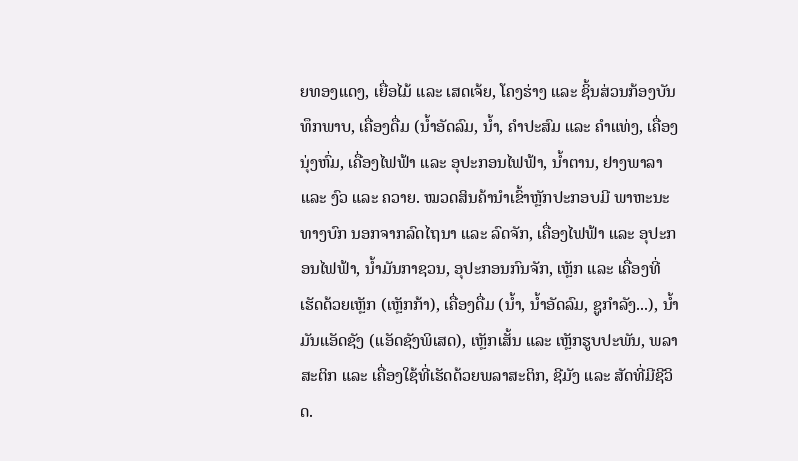ຍທອງແດງ, ເຍື່ອໄມ້ ແລະ ເສດເຈ້ຍ, ໂຄງຮ່າງ ແລະ ຊິ້ນສ່ວນກ້ອງບັນທຶກພາບ, ເຄື່ອງດື່ມ (ນໍ້າອັດລົມ, ນໍ້າ, ຄໍາປະສົມ ແລະ ຄໍາແທ່ງ, ເຄື່ອງນຸ່ງຫົ່ມ, ເຄື່ອງໄຟຟ້າ ແລະ ອຸປະກອນໄຟຟ້າ, ນໍ້າຕານ, ຢາງພາລາ ແລະ ງົວ ແລະ ຄວາຍ. ໝວດສິນຄ້ານໍາເຂົ້າຫຼັກປະກອບມີ ພາຫະນະທາງບົກ ນອກຈາກລົດໄຖນາ ແລະ ລົດຈັກ, ເຄື່ອງໄຟຟ້າ ແລະ ອຸປະກອນໄຟຟ້າ, ນໍ້າມັນກາຊວນ, ອຸປະກອນກົນຈັກ, ເຫຼັກ ແລະ ເຄື່ອງທີ່ເຮັດດ້ວຍເຫຼັກ (ເຫຼັກກ້າ), ເຄື່ອງດື່ມ (ນໍ້າ, ນໍ້າອັດລົມ, ຊູກໍາລັງ...), ນ້ຳມັນແອັດຊັງ (ແອັດຊັງພິເສດ), ເຫຼັກເສັ້ນ ແລະ ເຫຼັກຮູບປະພັນ, ພລາສະຕິກ ແລະ ເຄື່ອງໃຊ້ທີ່ເຮັດດ້ວຍພລາສະຕິກ, ຊີມັງ ແລະ ສັດທີ່ມີຊີວິດ.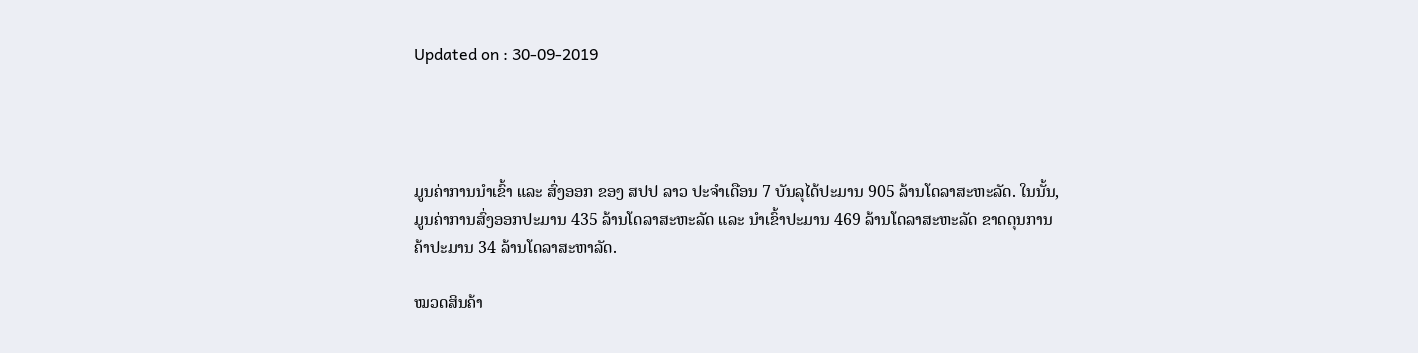Updated on : 30-09-2019




ມູນຄ່າການນໍາເຂົ້າ ແລະ ສົ່ງອອກ ຂອງ ສປປ ລາວ ປະຈໍາເດືອນ 7 ບັນລຸໄດ້ປະມານ 905 ລ້ານໂດລາສະຫະລັດ. ໃນນັ້ນ, ມູນຄ່າການສົ່ງອອກປະມານ 435 ລ້ານໂດລາສະຫະລັດ ແລະ ນໍາເຂົ້າປະມານ 469 ລ້ານໂດລາສະຫະລັດ ຂາດດຸນການຄ້າປະມານ 34 ລ້ານໂດລາສະຫາລັດ.

ໝວດສິນຄ້າ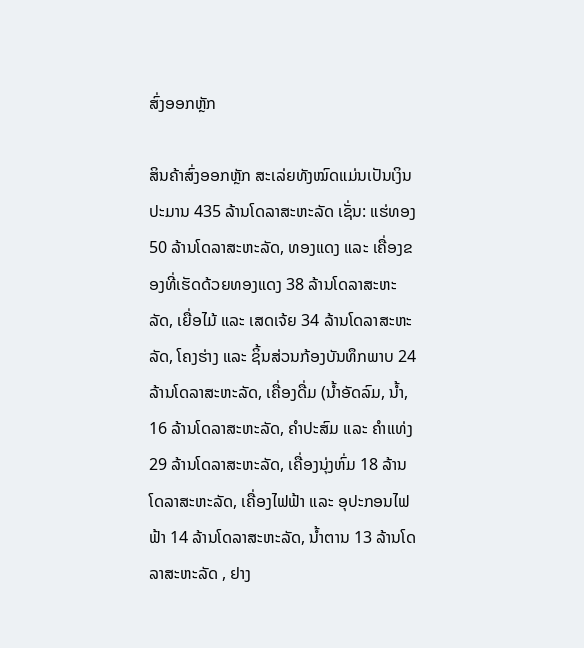ສົ່ງອອກຫຼັກ

ສິນຄ້າສົ່ງອອກຫຼັກ ສະເລ່ຍທັງໝົດແມ່ນເປັນເງິນປະມານ 435 ລ້ານໂດລາສະຫະລັດ ເຊັ່ນ: ແຮ່ທອງ 50 ລ້ານໂດລາສະຫະລັດ, ທອງແດງ ແລະ ເຄື່ອງຂອງທີ່ເຮັດດ້ວຍທອງແດງ 38 ລ້ານໂດລາສະຫະລັດ, ເຍື່ອໄມ້ ແລະ ເສດເຈ້ຍ 34 ລ້ານໂດລາສະຫະລັດ, ໂຄງຮ່າງ ແລະ ຊິ້ນສ່ວນກ້ອງບັນທຶກພາບ 24 ລ້ານໂດລາສະຫະລັດ, ເຄື່ອງດື່ມ (ນໍ້າອັດລົມ, ນໍ້າ, 16 ລ້ານໂດລາສະຫະລັດ, ຄໍາປະສົມ ແລະ ຄໍາແທ່ງ 29 ລ້ານໂດລາສະຫະລັດ, ເຄື່ອງນຸ່ງຫົ່ມ 18 ລ້ານໂດລາສະຫະລັດ, ເຄື່ອງໄຟຟ້າ ແລະ ອຸປະກອນໄຟຟ້າ 14 ລ້ານໂດລາສະຫະລັດ, ນໍ້າຕານ 13 ລ້ານໂດລາສະຫະລັດ , ຢາງ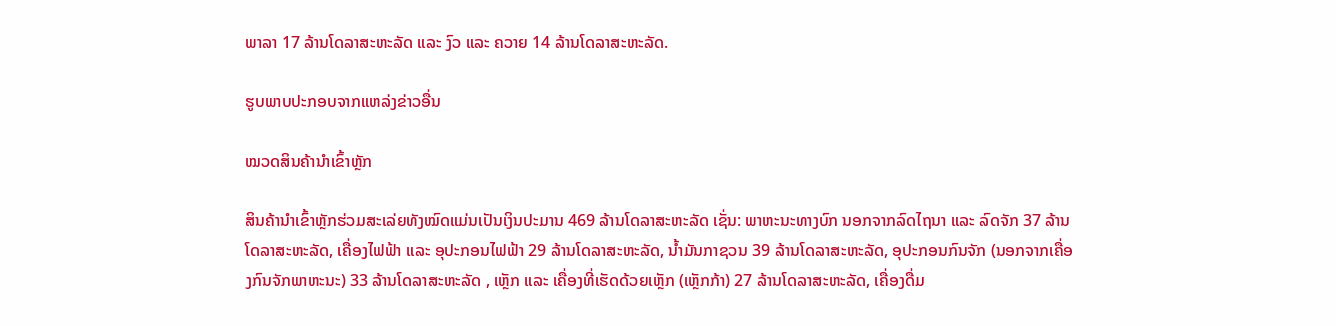ພາລາ 17 ລ້ານໂດລາສະຫະລັດ ແລະ ງົວ ແລະ ຄວາຍ 14 ລ້ານໂດລາສະຫະລັດ.

ຮູບພາບປະກອບຈາກແຫລ່ງຂ່າວອື່ນ

ໝວດສິນຄ້ານໍາເຂົ້າຫຼັກ

ສິນຄ້ານໍາເຂົ້າຫຼັກຮ່ວມສະເລ່ຍທັງໝົດແມ່ນເປັນເງິນປະມານ 469 ລ້ານໂດລາສະຫະລັດ ເຊັ່ນ: ພາຫະນະທາງບົກ ນອກຈາກລົດໄຖນາ ແລະ ລົດຈັກ 37 ລ້ານໂດລາສະຫະລັດ, ເຄື່ອງໄຟຟ້າ ແລະ ອຸປະກອນໄຟຟ້າ 29 ລ້ານໂດລາສະຫະລັດ, ນໍ້າມັນກາຊວນ 39 ລ້ານໂດລາສະຫະລັດ, ອຸປະກອນກົນຈັກ (ນອກຈາກເຄື່ອງກົນຈັກພາຫະນະ) 33 ລ້ານໂດລາສະຫະລັດ , ເຫຼັກ ແລະ ເຄື່ອງທີ່ເຮັດດ້ວຍເຫຼັກ (ເຫຼັກກ້າ) 27 ລ້ານໂດລາສະຫະລັດ, ເຄື່ອງດື່ມ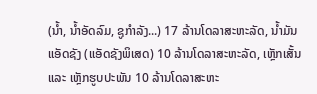(ນໍ້າ, ນໍ້າອັດລົມ, ຊູກໍາລັງ...) 17 ລ້ານໂດລາສະຫະລັດ, ນ້ຳມັນແອັດຊັງ (ແອັດຊັງພິເສດ) 10 ລ້ານໂດລາສະຫະລັດ, ເຫຼັກເສັ້ນ ແລະ ເຫຼັກຮູບປະພັນ 10 ລ້ານໂດລາສະຫະ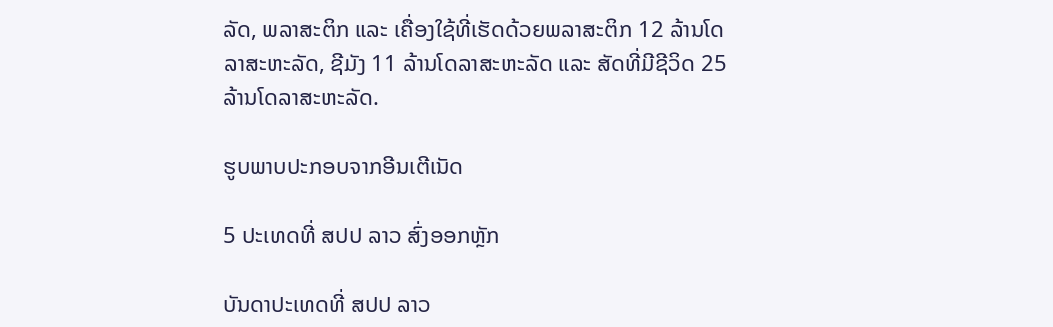ລັດ, ພລາສະຕິກ ແລະ ເຄື່ອງໃຊ້ທີ່ເຮັດດ້ວຍພລາສະຕິກ 12 ລ້ານໂດລາສະຫະລັດ, ຊີມັງ 11 ລ້ານໂດລາສະຫະລັດ ແລະ ສັດທີ່ມີຊີວິດ 25 ລ້ານໂດລາສະຫະລັດ.

ຮູບພາບປະກອບຈາກອີນເຕີເນັດ

5 ປະເທດທີ່ ສປປ ລາວ ສົ່ງອອກຫຼັກ

ບັນດາປະເທດທີ່ ສປປ ລາວ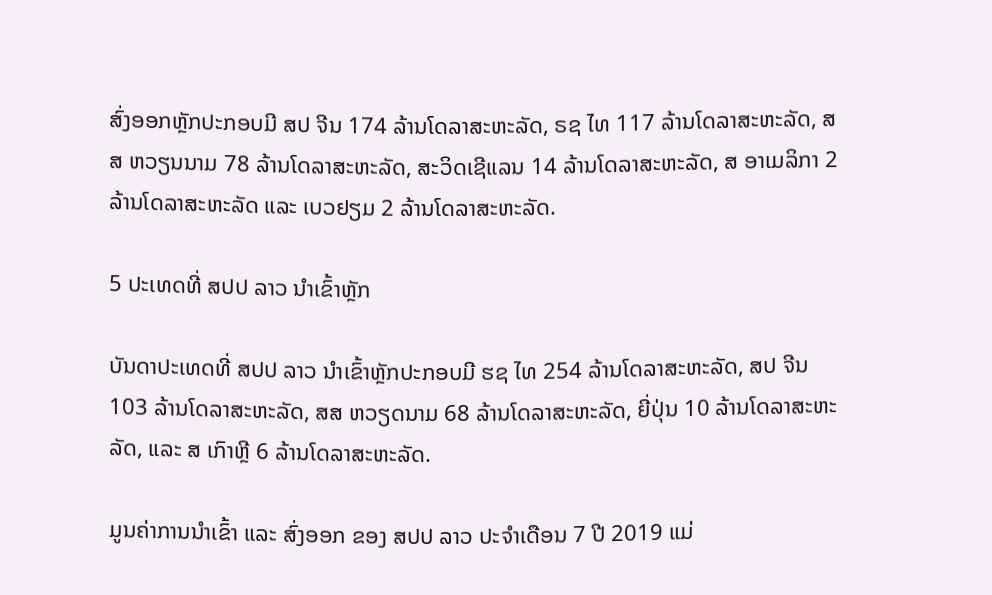ສົ່ງອອກຫຼັກປະກອບມີ ສປ ຈີນ 174 ລ້ານໂດລາສະຫະລັດ, ຣຊ ໄທ 117 ລ້ານໂດລາສະຫະລັດ, ສສ ຫວຽນນາມ 78 ລ້ານໂດລາສະຫະລັດ, ສະວິດເຊີແລນ 14 ລ້ານໂດລາສະຫະລັດ, ສ ອາເມລິກາ 2 ລ້ານໂດລາສະຫະລັດ ແລະ ເບວຢຽມ 2 ລ້ານໂດລາສະຫະລັດ.

5 ປະເທດທີ່ ສປປ ລາວ ນໍາເຂົ້າຫຼັກ

ບັນດາປະເທດທີ່ ສປປ ລາວ ນໍາເຂົ້າຫຼັກປະກອບມີ ຮຊ ໄທ 254 ລ້ານໂດລາສະຫະລັດ, ສປ ຈີນ 103 ລ້ານໂດລາສະຫະລັດ, ສສ ຫວຽດນາມ 68 ລ້ານໂດລາສະຫະລັດ, ຍີ່ປຸ່ນ 10 ລ້ານໂດລາສະຫະລັດ, ແລະ ສ ເກົາຫຼີ 6 ລ້ານໂດລາສະຫະລັດ.

ມູນຄ່າການນໍາເຂົ້າ ແລະ ສົ່ງອອກ ຂອງ ສປປ ລາວ ປະຈໍາເດືອນ 7 ປີ 2019 ແມ່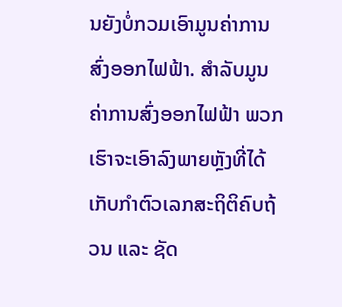ນຍັງບໍ່ກວມເອົາມູນຄ່າການສົ່ງອອກໄຟຟ້າ. ສໍາລັບມູນຄ່າການສົ່ງອອກໄຟຟ້າ ພວກເຮົາຈະເອົາລົງພາຍຫຼັງທີ່ໄດ້ເກັບກໍາຕົວເລກສະຖິຕິຄົບຖ້ວນ ແລະ ຊັດ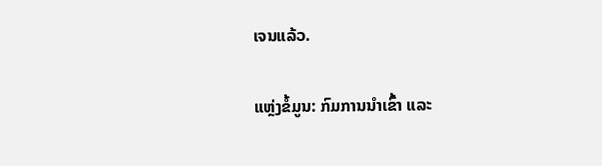ເຈນແລ້ວ.

ແຫຼ່ງຂ້ໍມູນ: ກົມການນໍາເຂົ້າ ແລະ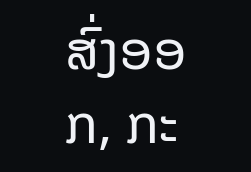ສົ່ງອອກ, ກະ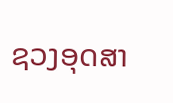ຊວງອຸດສາ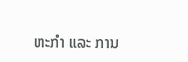ຫະກໍາ ແລະ ການ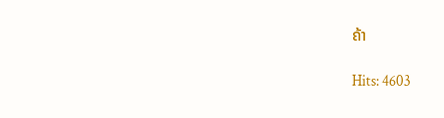ຄ້າ

Hits: 4603